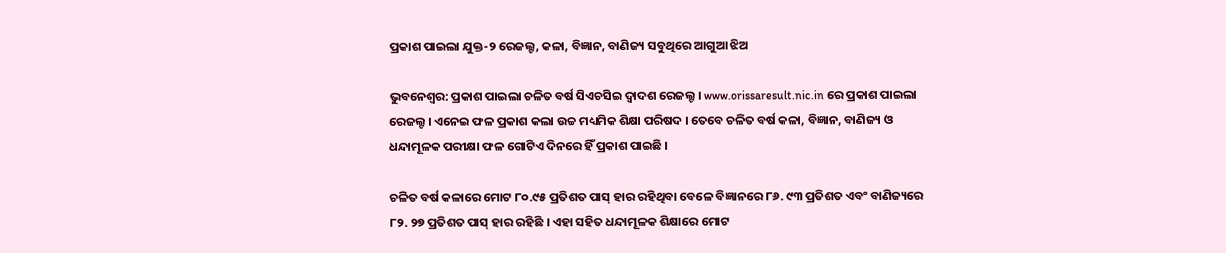ପ୍ରକାଶ ପାଇଲା ଯୁକ୍ତ-୨ ରେଜଲ୍ଟ, କଳା, ବିଜ୍ଞାନ, ବାଣିଜ୍ୟ ସବୁଥିରେ ଆଗୁଆ ଝିଅ

ଭୁବନେଶ୍ବର: ପ୍ରକାଶ ପାଇଲା ଚଳିତ ବର୍ଷ ସିଏଚସିଇ ଦ୍ବାଦଶ ରେଜଲ୍ଟ । www.orissaresult.nic.in ରେ ପ୍ରକାଶ ପାଇଲା ରେଜଲ୍ଟ । ଏନେଇ ଫଳ ପ୍ରକାଶ କଲା ଉଚ୍ଚ ମଧ୍ୟମିକ ଶିକ୍ଷା ପରିଷଦ । ତେବେ ଚଳିତ ବର୍ଷ କଳା, ବିଜ୍ଞାନ, ବାଣିଜ୍ୟ ଓ ଧନ୍ଦାମୂଳକ ପରୀକ୍ଷା ଫଳ ଗୋଟିଏ ଦିନରେ ହିଁ ପ୍ରକାଶ ପାଇଛି ।

ଚଳିତ ବର୍ଷ କଳାରେ ମୋଟ ୮୦.୯୫ ପ୍ରତିଶତ ପାସ୍ ହାର ରହିଥିବା ବେଳେ ବିଜ୍ଞାନରେ ୮୬. ୯୩ ପ୍ରତିଶତ ଏବଂ ବାଣିଜ୍ୟରେ ୮୨. ୨୭ ପ୍ରତିଶତ ପାସ୍ ହାର ରହିଛି । ଏହା ସହିତ ଧନ୍ଦାମୂଳକ ଶିକ୍ଷାରେ ମୋଟ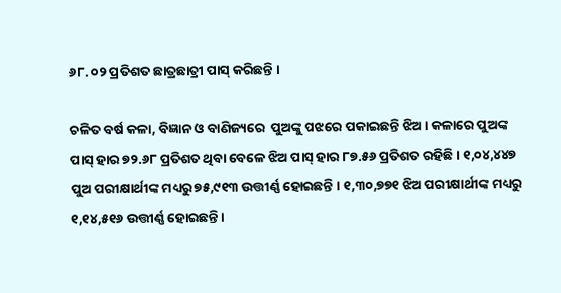୬୮. ୦୨ ପ୍ରତିଶତ ଛାତ୍ରଛାତ୍ରୀ ପାସ୍ କରିଛନ୍ତି ।

ଚଳିତ ବର୍ଷ କଳା, ବିଜ୍ଞାନ ଓ ବାଣିଜ୍ୟରେ  ପୁଅଙ୍କୁ ପଝରେ ପକାଇଛନ୍ତି ଝିଅ । କଳାରେ ପୁଅଙ୍କ ପାସ୍ ହାର ୭୨.୬୮ ପ୍ରତିଶତ ଥିବା ବେଳେ ଝିଅ ପାସ୍ ହାର ୮୭.୫୬ ପ୍ରତିଶତ ରହିଛି । ୧,୦୪,୪୪୭ ପୁଅ ପରୀକ୍ଷାର୍ଥୀଙ୍କ ମଧ୍ୟରୁ ୭୫,୯୧୩ ଉତ୍ତୀର୍ଣ୍ଣ ହୋଇଛନ୍ତି । ୧,୩୦,୭୭୧ ଝିଅ ପରୀକ୍ଷାର୍ଥୀଙ୍କ ମଧ୍ୟରୁ ୧,୧୪,୫୧୬ ଉତ୍ତୀର୍ଣ୍ଣ ହୋଇଛନ୍ତି ।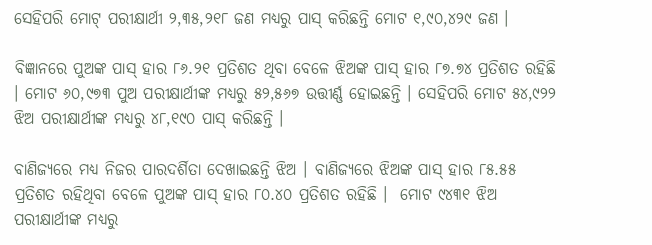ସେହିପରି ମୋଟ୍ ପରୀକ୍ଷାର୍ଥୀ ୨,୩୫,୨୧୮ ଜଣ ମଧ୍ୟରୁ ପାସ୍ କରିଛନ୍ତି ମୋଟ ୧,୯୦,୪୨୯ ଜଣ ।

ବିଜ୍ଞାନରେ ପୁଅଙ୍କ ପାସ୍ ହାର ୮୬.୨୧ ପ୍ରତିଶତ ଥିବା ବେଳେ ଝିଅଙ୍କ ପାସ୍ ହାର ୮୭.୭୪ ପ୍ରତିଶତ ରହିଛି । ମୋଟ ୬୦,୯୭୩ ପୁଅ ପରୀକ୍ଷାର୍ଥୀଙ୍କ ମଧ୍ୟରୁ ୫୨,୫୬୭ ଉତ୍ତୀର୍ଣ୍ଣ ହୋଇଛନ୍ତି । ସେହିପରି ମୋଟ ୫୪,୯୨୨ ଝିଅ ପରୀକ୍ଷାର୍ଥୀଙ୍କ ମଧ୍ୟରୁ ୪୮,୧୯୦ ପାସ୍ କରିଛନ୍ତି ।

ବାଣିଜ୍ୟରେ ମଧ୍ୟ ନିଜର ପାରଦର୍ଶିତା ଦେଖାଇଛନ୍ତି ଝିଅ । ବାଣିଜ୍ୟରେ ଝିଅଙ୍କ ପାସ୍ ହାର ୮୫.୫୫ ପ୍ରତିଶତ ରହିଥିବା ବେଳେ ପୁଅଙ୍କ ପାସ୍ ହାର ୮୦.୪୦ ପ୍ରତିଶତ ରହିଛି ।  ମୋଟ ୯୪୩୧ ଝିଅ ପରୀକ୍ଷାର୍ଥୀଙ୍କ ମଧ୍ୟରୁ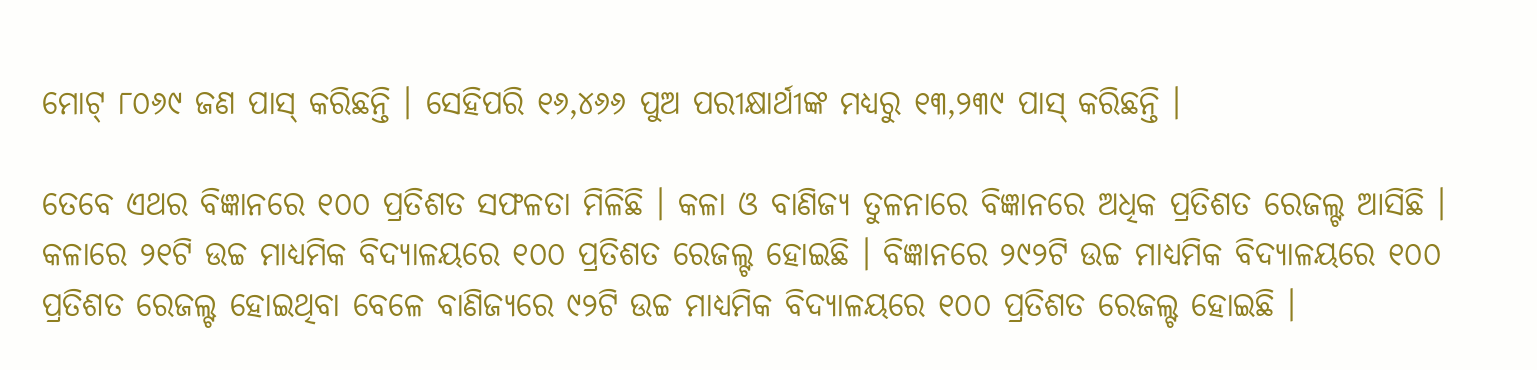ମୋଟ୍ ୮୦୬୯ ଜଣ ପାସ୍ କରିଛନ୍ତି । ସେହିପରି ୧୬,୪୬୬ ପୁଅ ପରୀକ୍ଷାର୍ଥୀଙ୍କ ମଧ୍ୟରୁ ୧୩,୨୩୯ ପାସ୍ କରିଛନ୍ତି ।

ତେବେ ଏଥର ବିଜ୍ଞାନରେ ୧୦୦ ପ୍ରତିଶତ ସଫଳତା ମିଳିଛି । କଳା ଓ ବାଣିଜ୍ୟ ତୁଳନାରେ ବିଜ୍ଞାନରେ ଅଧିକ ପ୍ରତିଶତ ରେଜଲ୍ଟ ଆସିଛି । କଳାରେ ୨୧ଟି ଉଚ୍ଚ ମାଧ୍ୟମିକ ବିଦ୍ୟାଳୟରେ ୧୦୦ ପ୍ରତିଶତ ରେଜଲ୍ଟ ହୋଇଛି । ବିଜ୍ଞାନରେ ୨୯୨ଟି ଉଚ୍ଚ ମାଧ୍ୟମିକ ବିଦ୍ୟାଳୟରେ ୧୦୦ ପ୍ରତିଶତ ରେଜଲ୍ଟ ହୋଇଥିବା ବେଳେ ବାଣିଜ୍ୟରେ ୯୨ଟି ଉଚ୍ଚ ମାଧ୍ୟମିକ ବିଦ୍ୟାଳୟରେ ୧୦୦ ପ୍ରତିଶତ ରେଜଲ୍ଟ ହୋଇଛି ।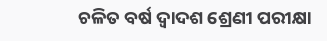ଚଳିତ ବର୍ଷ ଦ୍ବାଦଶ ଶ୍ରେଣୀ ପରୀକ୍ଷା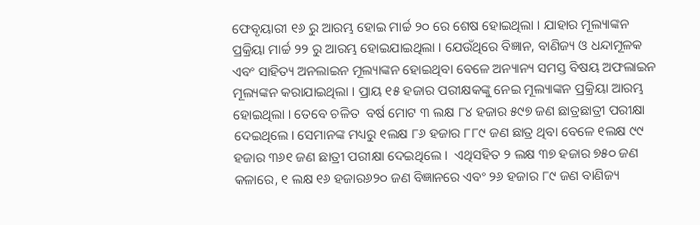ଫେବୃୟାରୀ ୧୬ ରୁ ଆରମ୍ଭ ହୋଇ ମାର୍ଚ୍ଚ ୨୦ ରେ ଶେଷ ହୋଇଥିଲା । ଯାହାର ମୂଲ୍ୟାଙ୍କନ ପ୍ରକ୍ରିୟା ମାର୍ଚ୍ଚ ୨୨ ରୁ ଆରମ୍ଭ ହୋଇଯାଇଥିଲା । ଯେଉଁଥିରେ ବିଜ୍ଞାନ, ବାଣିଜ୍ୟ ଓ ଧନ୍ଦାମୂଳକ ଏବଂ ସାହିତ୍ୟ ଅନଲାଇନ ମୂଲ୍ୟାଙ୍କନ ହୋଇଥିବା ବେଳେ ଅନ୍ୟାନ୍ୟ ସମସ୍ତ ବିଷୟ ଅଫଲାଇନ ମୂଲ୍ୟଙ୍କନ କରାଯାଇଥିଲା । ପ୍ରାୟ ୧୫ ହଜାର ପରୀକ୍ଷକଙ୍କୁ ନେଇ ମୂଲ୍ୟାଙ୍କନ ପ୍ରକ୍ରିୟା ଆରମ୍ଭ ହୋଇଥିଲା । ତେବେ ଚଳିତ  ବର୍ଷ ମୋଟ ୩ ଲକ୍ଷ ୮୪ ହଜାର ୫୯୭ ଜଣ ଛାତ୍ରଛାତ୍ରୀ ପରୀକ୍ଷା ଦେଇଥିଲେ। ସେମାନଙ୍କ ମଧ୍ୟରୁ ୧ଲକ୍ଷ ୮୬ ହଜାର ୮୮୯ ଜଣ ଛାତ୍ର ଥିବା ବେଳେ ୧ଲକ୍ଷ ୯୯ ହଜାର ୩୬୧ ଜଣ ଛାତ୍ରୀ ପରୀକ୍ଷା ଦେଇଥିଲେ ।  ଏଥିସହିତ ୨ ଲକ୍ଷ ୩୭ ହଜାର ୭୫୦ ଜଣ କଳାରେ, ୧ ଲକ୍ଷ ୧୬ ହଜାର୬୨୦ ଜଣ ବିଜ୍ଞାନରେ ଏବଂ ୨୬ ହଜାର ୮୯ ଜଣ ବାଣିଜ୍ୟ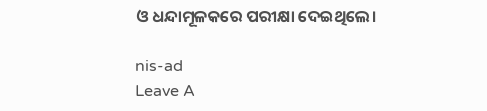ଓ ଧନ୍ଦାମୂଳକରେ ପରୀକ୍ଷା ଦେଇଥିଲେ।

nis-ad
Leave A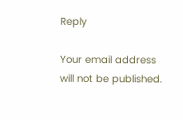Reply

Your email address will not be published.